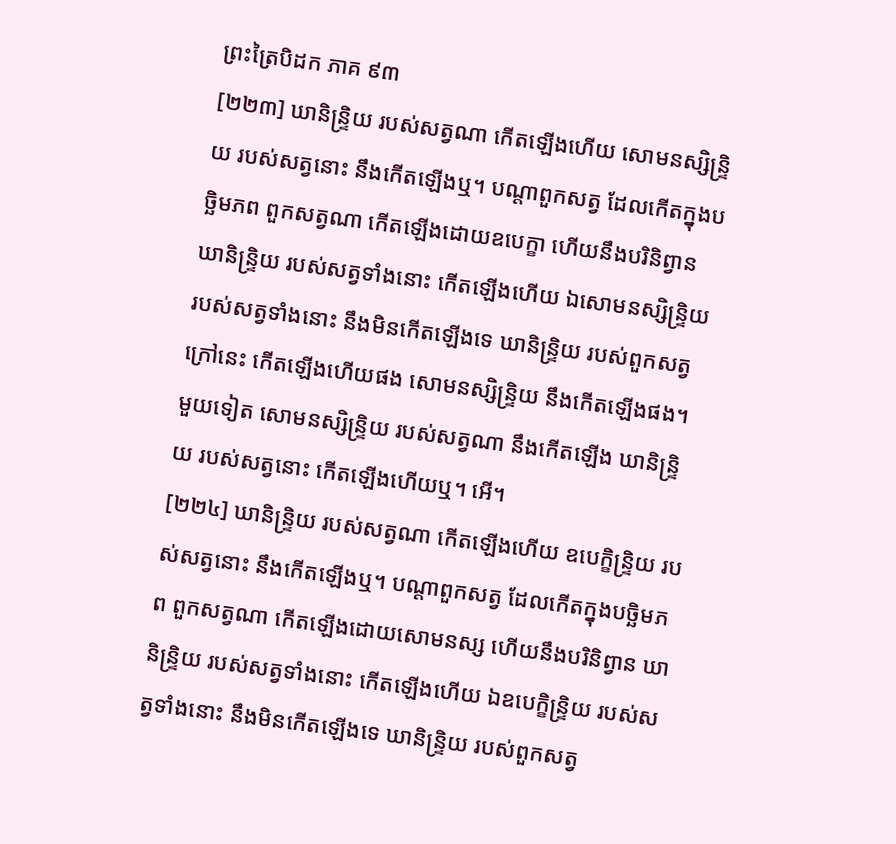ព្រះត្រៃបិដក ភាគ ៩៣
[២២៣] ឃានិន្ទ្រិយ របស់សត្វណា កើតឡើងហើយ សោមនស្សិន្ទ្រិយ របស់សត្វនោះ នឹងកើតឡើងឬ។ បណ្តាពួកសត្វ ដែលកើតក្នុងបច្ឆិមភព ពួកសត្វណា កើតឡើងដោយឧបេក្ខា ហើយនឹងបរិនិព្វាន ឃានិន្ទ្រិយ របស់សត្វទាំងនោះ កើតឡើងហើយ ឯសោមនស្សិន្ទ្រិយ របស់សត្វទាំងនោះ នឹងមិនកើតឡើងទេ ឃានិន្ទ្រិយ របស់ពួកសត្វក្រៅនេះ កើតឡើងហើយផង សោមនស្សិន្ទ្រិយ នឹងកើតឡើងផង។ មួយទៀត សោមនស្សិន្ទ្រិយ របស់សត្វណា នឹងកើតឡើង ឃានិន្ទ្រិយ របស់សត្វនោះ កើតឡើងហើយឬ។ អើ។
[២២៤] ឃានិន្ទ្រិយ របស់សត្វណា កើតឡើងហើយ ឧបេក្ខិន្ទ្រិយ របស់សត្វនោះ នឹងកើតឡើងឬ។ បណ្តាពួកសត្វ ដែលកើតក្នុងបច្ឆិមភព ពួកសត្វណា កើតឡើងដោយសោមនស្ស ហើយនឹងបរិនិព្វាន ឃានិន្ទ្រិយ របស់សត្វទាំងនោះ កើតឡើងហើយ ឯឧបេក្ខិន្ទ្រិយ របស់សត្វទាំងនោះ នឹងមិនកើតឡើងទេ ឃានិន្ទ្រិយ របស់ពួកសត្វ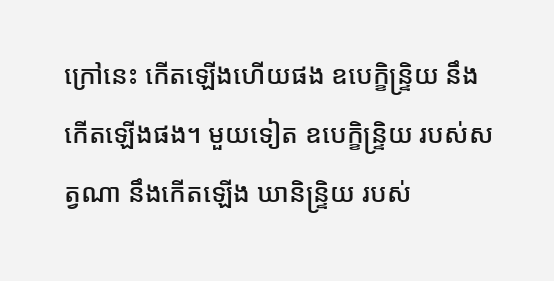ក្រៅនេះ កើតឡើងហើយផង ឧបេក្ខិន្ទ្រិយ នឹងកើតឡើងផង។ មួយទៀត ឧបេក្ខិន្ទ្រិយ របស់សត្វណា នឹងកើតឡើង ឃានិន្ទ្រិយ របស់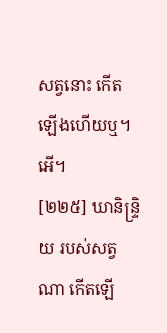សត្វនោះ កើតឡើងហើយឬ។ អើ។
[២២៥] ឃានិន្ទ្រិយ របស់សត្វណា កើតឡើ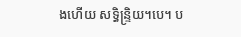ងហើយ សទ្ធិន្ទ្រិយ។បេ។ ប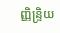ញ្ញិន្ទ្រិយ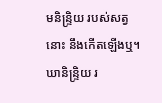មនិន្ទ្រិយ របស់សត្វនោះ នឹងកើតឡើងឬ។ ឃានិន្ទ្រិយ រ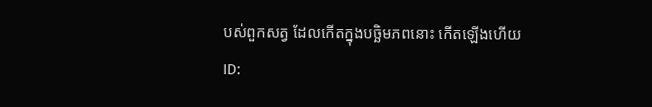បស់ពួកសត្វ ដែលកើតក្នុងបច្ឆិមភពនោះ កើតឡើងហើយ
ID: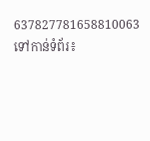637827781658810063
ទៅកាន់ទំព័រ៖